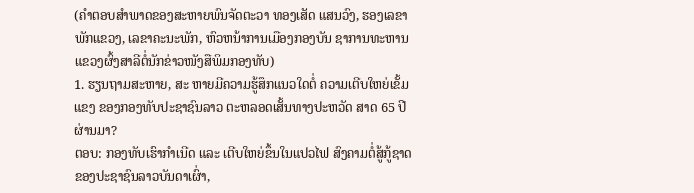(ຄໍາຕອບສໍາພາດຂອງສະຫາຍພົນຈັດຕະວາ ທອງເສັດ ແສນວົງ, ຮອງເລຂາພັກແຂວງ, ເລຂາຄະນະພັກ, ຫົວຫນ້າການເມືອງກອງບັນ ຊາການທະຫານແຂວງຜົ້ງສາລີຕໍ່ນັກຂ່າວໜັງສືພິມກອງທັບ)
1. ຮຽນຖາມສະຫາຍ, ສະ ຫາຍມີຄວາມຮູ້ສຶກແນວໃດຕໍ່ ຄວາມເຕີບໃຫຍ່ເຂັ້ມແຂງ ຂອງກອງທັບປະຊາຊົນລາວ ຕະຫລອດເສັ້ນທາງປະຫວັດ ສາດ 65 ປີຜ່ານມາ?
ຕອບ: ກອງທັບເຮົາກຳເນີດ ແລະ ເຕີບໃຫຍ່ຂຶ້ນໃນແປວໄຟ ສົງຄາມຕໍ່ສູ້ກູ້ຊາດຂອງປະຊາຊົນລາວບັນດາເຜົ່າ,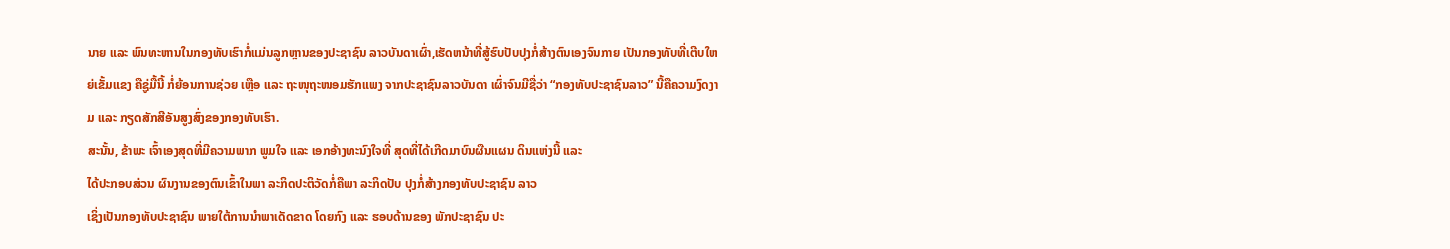ນາຍ ແລະ ພົນທະຫານໃນກອງທັບເຮົາກໍ່ແມ່ນລູກຫຼານຂອງປະຊາຊົນ ລາວບັນດາເຜົ່າ,ເຮັດຫນ້າທີ່ສູ້ຮົບປັບປຸງກໍ່ສ້າງຕົນເອງຈົນກາຍ ເປັນກອງທັບທີ່ເຕີບໃຫຍ່ເຂັ້ມແຂງ ຄືຊູ່ມື້ນີ້ ກໍ່ຍ້ອນການຊ່ວຍ ເຫຼືອ ແລະ ຖະໜຸຖະໜອມຮັກແພງ ຈາກປະຊາຊົນລາວບັນດາ ເຜົ່າຈົນມີຊື່ວ່າ “ກອງທັບປະຊາຊົນລາວ” ນີ້ຄືຄວາມງົດງາມ ແລະ ກຽດສັກສີອັນສູງສົ່ງຂອງກອງທັບເຮົາ.
ສະນັ້ນ, ຂ້າພະ ເຈົ້າເອງສຸດທີ່ມີຄວາມພາກ ພູມໃຈ ແລະ ເອກອ້າງທະນົງໃຈທີ່ ສຸດທີ່ໄດ້ເກີດມາບົນຜືນແຜນ ດິນແຫ່ງນີ້ ແລະ
ໄດ້ປະກອບສ່ວນ ຜົນງານຂອງຕົນເຂົ້າໃນພາ ລະກິດປະຕິວັດກໍ່ຄືພາ ລະກິດປັບ ປຸງກໍ່ສ້າງກອງທັບປະຊາຊົນ ລາວ
ເຊິ່ງເປັນກອງທັບປະຊາຊົນ ພາຍໃຕ້ການນຳພາເດັດຂາດ ໂດຍກົງ ແລະ ຮອບດ້ານຂອງ ພັກປະຊາຊົນ ປະ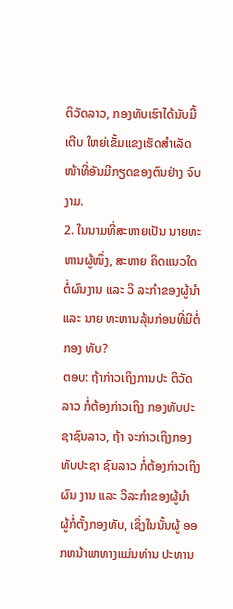ຕິວັດລາວ, ກອງທັບເຮົາໄດ້ນັບມື້ເຕີບ ໃຫຍ່ເຂັ້ມແຂງເຮັດສຳເລັດ ໜ້າທີ່ອັນມີກຽດຂອງຕົນຢ່າງ ຈົບງາມ.
2. ໃນນາມທີ່ສະຫາຍເປັນ ນາຍທະຫານຜູ້ໜຶ່ງ, ສະຫາຍ ຄິດແນວໃດຕໍ່ຜົນງານ ແລະ ວິ ລະກຳຂອງຜູ້ນຳ ແລະ ນາຍ ທະຫານລຸ້ນກ່ອນທີ່ມີຕໍ່ກອງ ທັບ?
ຕອບ: ຖ້າກ່າວເຖິງການປະ ຕິວັດລາວ ກໍ່ຕ້ອງກ່າວເຖິງ ກອງທັບປະຊາຊົນລາວ, ຖ້າ ຈະກ່າວເຖິງກອງທັບປະຊາ ຊົນລາວ ກໍ່ຕ້ອງກ່າວເຖິງຜົນ ງານ ແລະ ວິລະກຳຂອງຜູ້ນຳ ຜູ້ກໍ່ຕັ້ງກອງທັບ, ເຊິ່ງໃນນັ້ນຜູ້ ອອກຫນ້າພາທາງແມ່ນທ່ານ ປະທານ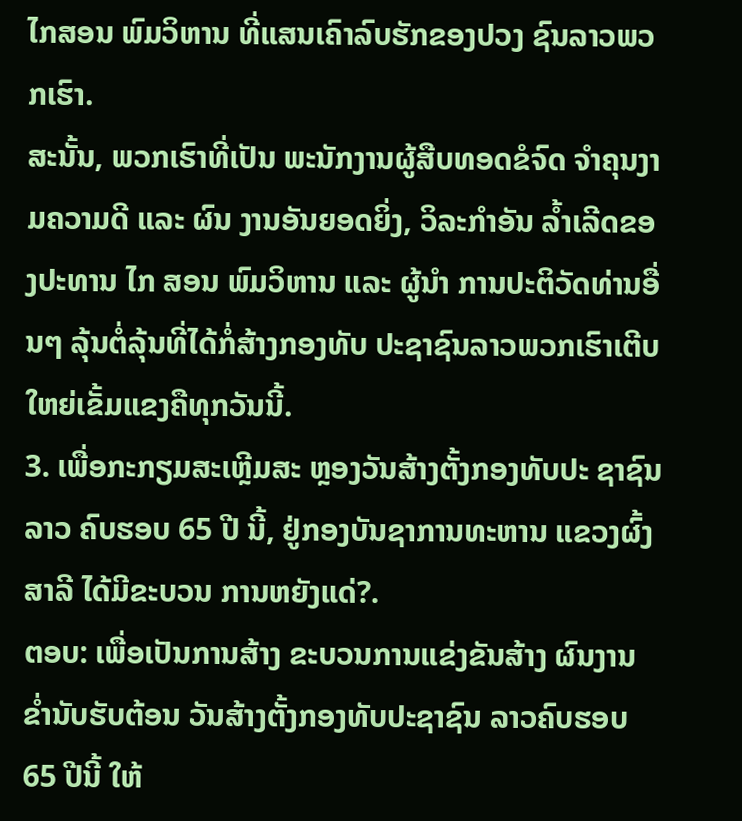ໄກສອນ ພົມວິຫານ ທີ່ແສນເຄົາລົບຮັກຂອງປວງ ຊົນລາວພວກເຮົາ.
ສະນັ້ນ, ພວກເຮົາທີ່ເປັນ ພະນັກງານຜູ້ສືບທອດຂໍຈົດ ຈຳຄຸນງາມຄວາມດີ ແລະ ຜົນ ງານອັນຍອດຍິ່ງ, ວິລະກຳອັນ ລ້ຳເລີດຂອງປະທານ ໄກ ສອນ ພົມວິຫານ ແລະ ຜູ້ນຳ ການປະຕິວັດທ່ານອື່ນໆ ລຸ້ນຕໍ່ລຸ້ນທີ່ໄດ້ກໍ່ສ້າງກອງທັບ ປະຊາຊົນລາວພວກເຮົາເຕີບ ໃຫຍ່ເຂັ້ມແຂງຄືທຸກວັນນີ້.
3. ເພື່ອກະກຽມສະເຫຼີມສະ ຫຼອງວັນສ້າງຕັ້ງກອງທັບປະ ຊາຊົນລາວ ຄົບຮອບ 65 ປີ ນີ້, ຢູ່ກອງບັນຊາການທະຫານ ແຂວງຜົ້ງສາລີ ໄດ້ມີຂະບວນ ການຫຍັງແດ່?.
ຕອບ: ເພື່ອເປັນການສ້າງ ຂະບວນການແຂ່ງຂັນສ້າງ ຜົນງານຂ່ຳນັບຮັບຕ້ອນ ວັນສ້າງຕັ້ງກອງທັບປະຊາຊົນ ລາວຄົບຮອບ 65 ປີນີ້ ໃຫ້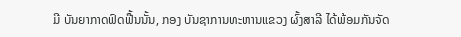ມີ ບັນຍາກາດຟົດຟື້ນນັ້ນ, ກອງ ບັນຊາການທະຫານແຂວງ ຜົ້ງສາລີ ໄດ້ພ້ອມກັນຈັດ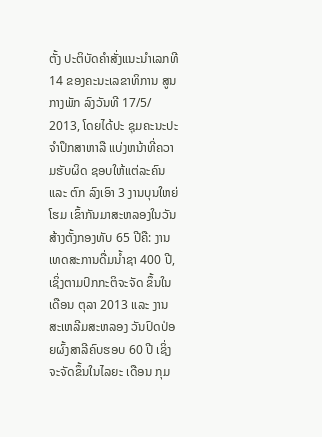ຕັ້ງ ປະຕິບັດຄຳສັ່ງແນະນຳເລກທີ 14 ຂອງຄະນະເລຂາທິການ ສູນກາງພັກ ລົງວັນທີ 17/5/ 2013, ໂດຍໄດ້ປະ ຊຸມຄະນະປະຈຳປຶກສາຫາລື ແບ່ງຫນ້າທີ່ຄວາມຮັບຜິດ ຊອບໃຫ້ແຕ່ລະຄົນ ແລະ ຕົກ ລົງເອົາ 3 ງານບຸນໃຫຍ່ໂຮມ ເຂົ້າກັນມາສະຫລອງໃນວັນ ສ້າງຕັ້ງກອງທັບ 65 ປີຄື: ງານ ເທດສະການດື່ມນ້ຳຊາ 400 ປີ, ເຊິ່ງຕາມປົກກະຕິຈະຈັດ ຂຶ້ນໃນເດືອນ ຕຸລາ 2013 ແລະ ງານສະເຫລີມສະຫລອງ ວັນປົດປ່ອຍຜົ້ງສາລີຄົບຮອບ 60 ປີ ເຊິ່ງຈະຈັດຂຶ້ນໃນໄລຍະ ເດືອນ ກຸມ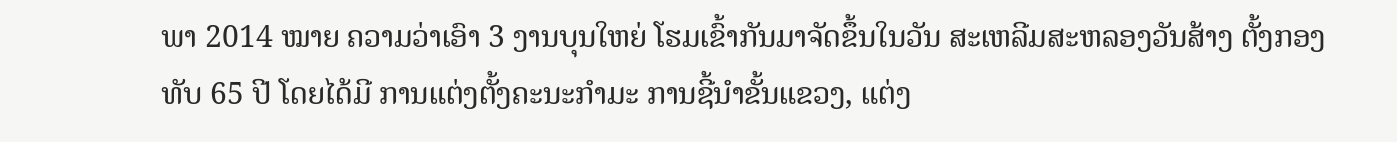ພາ 2014 ໝາຍ ຄວາມວ່າເອົາ 3 ງານບຸນໃຫຍ່ ໂຮມເຂົ້າກັນມາຈັດຂຶ້ນໃນວັນ ສະເຫລີມສະຫລອງວັນສ້າງ ຕັ້ງກອງທັບ 65 ປີ ໂດຍໄດ້ມີ ການແຕ່ງຕັ້ງຄະນະກຳມະ ການຊີ້ນຳຂັ້ນແຂວງ, ແຕ່ງ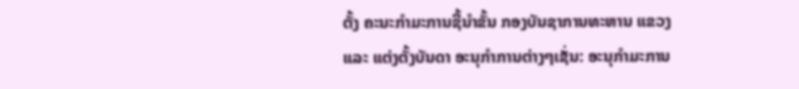ຕັ້ງ ຄະນະກຳມະການຊີ້ນຳຂັ້ນ ກອງບັນຊາການທະຫານ ແຂວງ ແລະ ແຕ່ງຕັ້ງບັນດາ ອະນຸກຳການຕ່າງໆເຊັ່ນ: ອະນຸກຳມະການ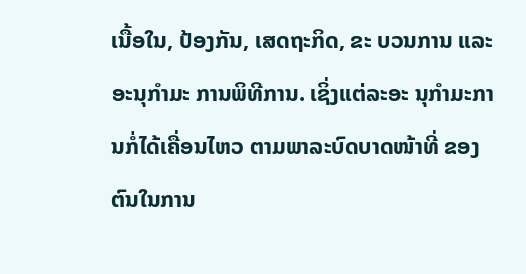ເນື້ອໃນ, ປ້ອງກັນ, ເສດຖະກິດ, ຂະ ບວນການ ແລະ ອະນຸກຳມະ ການພິທີການ. ເຊິ່ງແຕ່ລະອະ ນຸກຳມະການກໍ່ໄດ້ເຄື່ອນໄຫວ ຕາມພາລະບົດບາດໜ້າທີ່ ຂອງຕົນໃນການ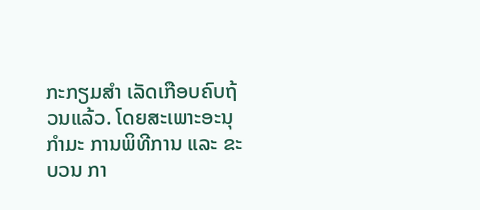ກະກຽມສຳ ເລັດເກືອບຄົບຖ້ວນແລ້ວ. ໂດຍສະເພາະອະນຸກຳມະ ການພິທີການ ແລະ ຂະບວນ ກາ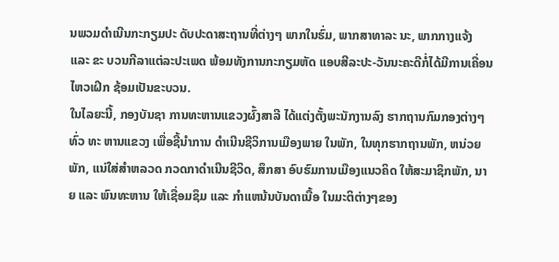ນພວມດຳເນີນກະກຽມປະ ດັບປະດາສະຖານທີ່ຕ່າງໆ ພາກໃນຮົ່ມ, ພາກສາທາລະ ນະ, ພາກກາງແຈ້ງ ແລະ ຂະ ບວນກີລາແຕ່ລະປະເພດ ພ້ອມທັງການກະກຽມຫັດ ແອບສີລະປະ-ວັນນະຄະດີກໍ່ໄດ້ມີການເຄື່ອນໄຫວເຝິກ ຊ້ອມເປັນຂະບວນ.
ໃນໄລຍະນີ້, ກອງບັນຊາ ການທະຫານແຂວງຜົ້ງສາລີ ໄດ້ແຕ່ງຕັ້ງພະນັກງານລົງ ຮາກຖານກົມກອງຕ່າງໆທົ່ວ ທະ ຫານແຂວງ ເພື່ອຊີ້ນຳການ ດຳເນີນຊີວິການເມືອງພາຍ ໃນພັກ, ໃນທຸກຮາກຖານພັກ, ຫນ່ວຍພັກ, ແນ່ໃສ່ສຳຫລວດ ກວດກາດຳເນີນຊີວິດ, ສຶກສາ ອົບຮົມການເມືອງແນວຄິດ ໃຫ້ສະມາຊິກພັກ, ນາຍ ແລະ ພົນທະຫານ ໃຫ້ເຊື່ອມຊຶມ ແລະ ກຳແຫນ້ນບັນດາເນື້ອ ໃນມະຕິຕ່າງໆຂອງ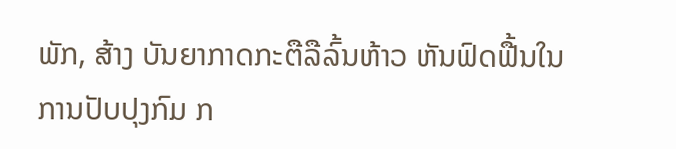ພັກ, ສ້າງ ບັນຍາກາດກະຕືລືລົ້ນຫ້າວ ຫັນຟົດຟື້ນໃນການປັບປຸງກົມ ກ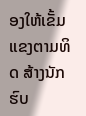ອງໃຫ້ເຂັ້ມແຂງຕາມທິດ ສ້າງນັກຮົບ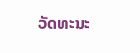ວັດທະນະ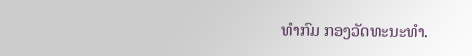ທຳກົມ ກອງວັດທະນະທຳ.